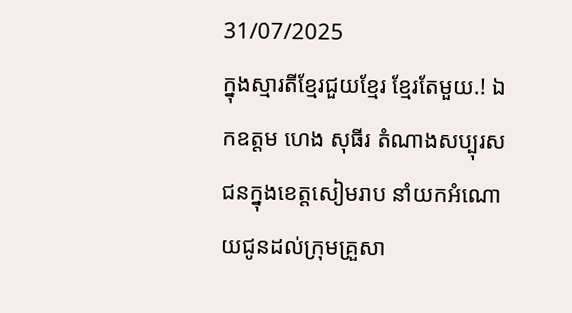31/07/2025
ក្នុងស្មារតីខ្មែរជួយខ្មែរ ខ្មែរតែមួយ.! ឯកឧត្តម ហេង សុធីរ តំណាងសប្បុរសជនក្នុងខេត្តសៀមរាប នាំយកអំណោយជូនដល់ក្រុមគ្រួសា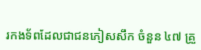រកងទ័ពដែលជាជនភៀសសឹក ចំនួន ៤៧ គ្រួ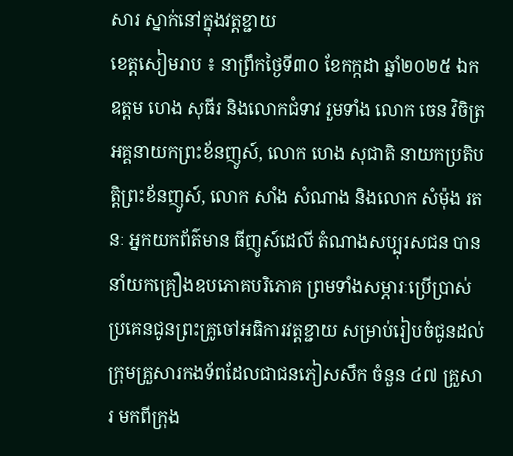សារ ស្នាក់នៅក្នុងវត្តខ្ជាយ
ខេត្តសៀមរាប ៖ នាព្រឹកថ្ងៃទី៣០ ខែកក្កដា ឆ្នាំ២០២៥ ឯកឧត្តម ហេង សុធីរ និងលោកជំទាវ រួមទាំង លោក ចេន វិចិត្រ អគ្គនាយកព្រះខ័នញូស៍, លោក ហេង សុជាតិ នាយកប្រតិបត្តិព្រះខ័នញូស៍, លោក សាំង សំណាង និងលោក សំម៉ុង រតនៈ អ្នកយកព័ត៌មាន ធីញូស៍ដេលី តំណាងសប្បុរសជន បាននាំយកគ្រឿងឧបភោគបរិភោគ ព្រមទាំងសម្ភារៈប្រើប្រាស់ ប្រគេនជូនព្រះគ្រូចៅអធិការវត្តខ្ជាយ សម្រាប់រៀបចំជូនដល់ក្រុមគ្រួសារកងទ័ពដែលជាជនភៀសសឹក ចំនួន ៤៧ គ្រួសារ មកពីក្រុង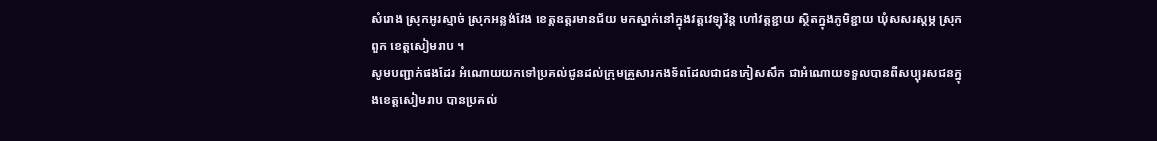សំរោង ស្រុកអូរស្មាច់ ស្រុកអន្លង់វែង ខេត្តឧត្តរមានជ័យ មកស្នាក់នៅក្នុងវត្តវេឡុវ័ន្ត ហៅវត្តខ្ជាយ ស្ថិតក្នុងភូមិខ្ជាយ ឃុំសសរស្តម្ភ ស្រុកពួក ខេត្តសៀមរាប ។
សូមបញ្ជាក់ផងដែរ អំណោយយកទៅប្រគល់ជូនដល់ក្រុមគ្រួសារកងទ័ពដែលជាជនភៀសសឹក ជាអំណោយទទួលបានពីសប្បុរសជនក្នុងខេត្តសៀមរាប បានប្រគល់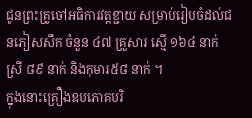ជូនព្រះគ្រូចៅអធិការវត្តខ្ជាយ សម្រាប់រៀបចំដល់ជនភៀសសឹក ចំនួន ៤៧ គ្រួសារ ស្មើ ១៦៤ នាក់ ស្រី ៨៩ នាក់ និងកុមារ៥៨ នាក់ ។
ក្នុងនោះគ្រឿងឧបភោគបរិ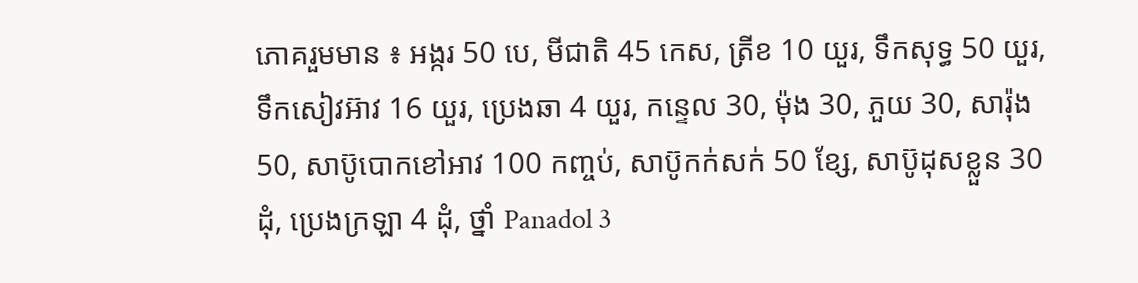ភោគរួមមាន ៖ អង្ករ 50 បេ, មីជាតិ 45 កេស, ត្រីខ 10 យួរ, ទឹកសុទ្ធ 50 យួរ, ទឹកសៀវអ៊ាវ 16 យួរ, ប្រេងឆា 4 យួរ, កន្ទេល 30, ម៉ុង 30, ភួយ 30, សារ៉ុង 50, សាប៊ូបោកខៅអាវ 100 កញ្ចប់, សាប៊ូកក់សក់ 50 ខ្សែ, សាប៊ូដុសខ្លួន 30 ដុំ, ប្រេងក្រឡា 4 ដុំ, ថ្នាំ Panadol 3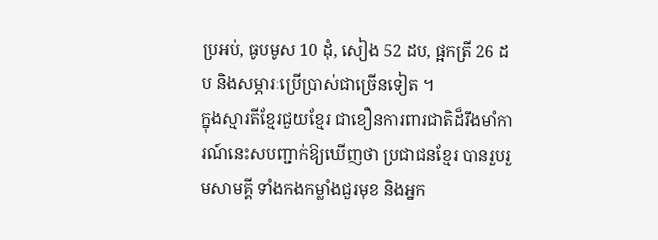ប្រអប់, ធូបមូស 10 ដុំ, សៀង 52 ដប, ផ្អកត្រី 26 ដប និងសម្ភារៈប្រើប្រាស់ជាច្រើនទៀត ។
ក្នុងស្មារតីខ្មែរជួយខ្មែរ ជាខឿនការពារជាតិដ៏រឹងមាំការណ៍នេះសបញ្ជាក់ឱ្យឃេីញថា ប្រជាជនខ្មែរ បានរួបរួមសាមគ្គី ទាំងកងកម្លាំងជួរមុខ និងអ្នក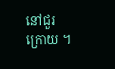នៅជួរក្រោយ ។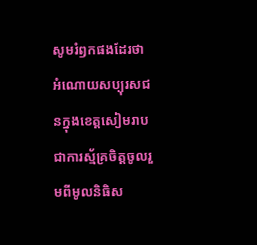សូមរំឭកផងដែរថា អំណោយសប្បុរសជនក្នុងខេត្តសៀមរាប ជាការស្ម័គ្រចិត្ដចូលរួមពីមូលនិធិស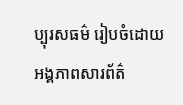ប្បុរសធម៌ រៀបចំដោយអង្គភាពសារព័ត៌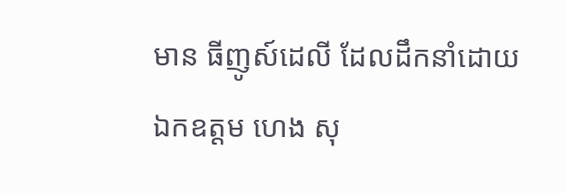មាន ធីញូស៍ដេលី ដែលដឹកនាំដោយ ឯកឧត្តម ហេង សុ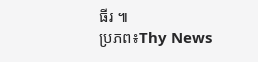ធីរ ៕
ប្រភព៖Thy News